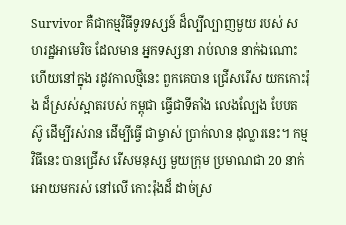Survivor គឺជាកម្មវិធីទូរទស្សន៍ ដ៏ល្បីល្បាញមួយ របស់ សហរដ្ឋអាមេរិច ដែលមាន អ្នកទស្សនា រាប់លាន នាក់ឯណោះ ហើយនៅក្នុង រដូវកាលថ្មីនេះ ពួកគេបាន ជ្រើសរើស យកកោះរ៉ុង ដ៏ស្រស់ស្អាតរបស់ កម្ពុជា ធ្វើជាទីតាំង លេងល្បែង បែបតស៊ូ ដើម្បីរស់រាន ដើម្បីធ្វើ ជាម្ចាស់ ប្រាក់លាន ដុល្លារនេះ។ កម្មវិធីនេះ បានជ្រើស រើសមនុស្ស មួយក្រុម ប្រមាណជា 20 នាក់ អោយមករស់ នៅលើ កោះរ៉ុងដ៏ ដាច់ស្រ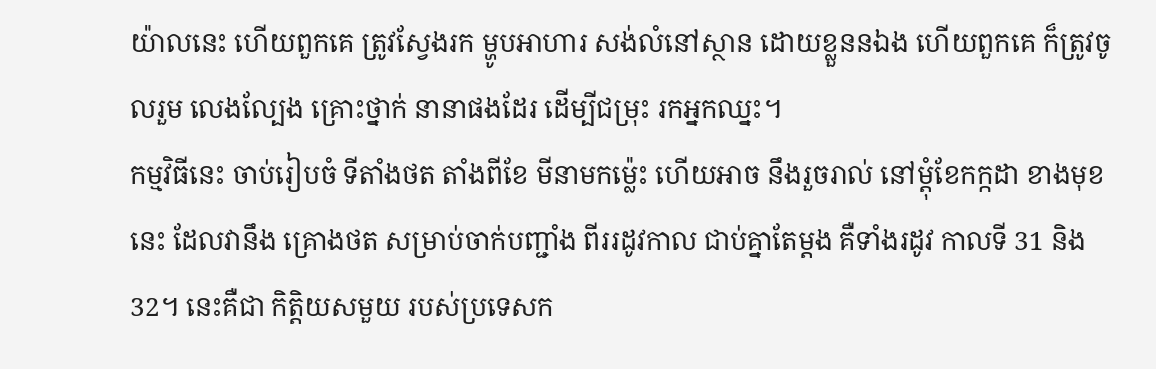យ៉ាលនេះ ហើយពួកគេ ត្រូវស្វែងរក ម្ហូបអាហារ សង់លំនៅស្ថាន ដោយខ្លួននឯង ហើយពួកគេ ក៏ត្រូវចូលរួម លេងល្បែង គ្រោះថ្នាក់ នានាផងដែរ ដើម្បីជម្រុះ រកអ្នកឈ្នះ។
កម្មវិធីនេះ ចាប់រៀបចំ ទីតាំងថត តាំងពីខែ មីនាមកម្ល៉េះ ហើយអាច នឹងរួចរាល់ នៅម្តុំខែកក្កដា ខាងមុខនេះ ដែលវានឹង គ្រោងថត សម្រាប់ចាក់បញ្ជាំង ពីររដូវកាល ជាប់គ្នាតែម្តង គឺទាំងរដូវ កាលទី 31 និង 32។ នេះគឺជា កិត្តិយសមួយ របស់ប្រទេសក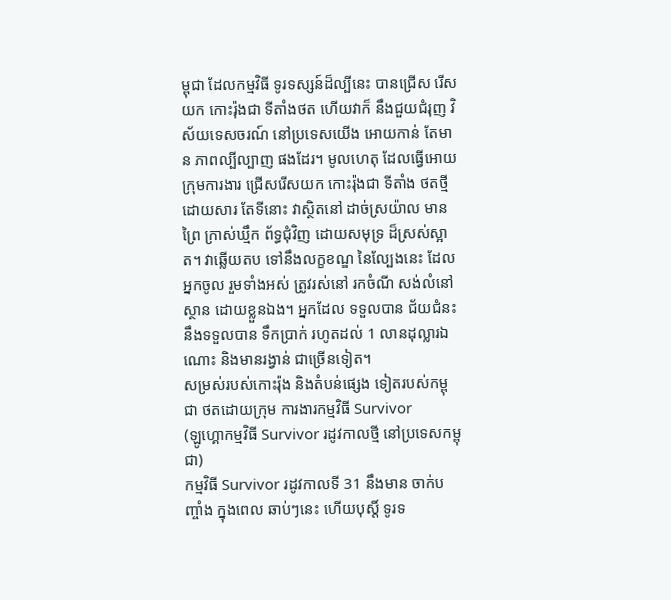ម្ពុជា ដែលកម្មវិធី ទូរទស្សន៍ដ៏ល្បីនេះ បានជ្រើស រើសយក កោះរ៉ុងជា ទីតាំងថត ហើយវាក៏ នឹងជួយជំរុញ វិស័យទេសចរណ៍ នៅប្រទេសយើង អោយកាន់ តែមាន ភាពល្បីល្បាញ ផងដែរ។ មូលហេតុ ដែលធ្វើអោយ ក្រុមការងារ ជ្រើសរើសយក កោះរ៉ុងជា ទីតាំង ថតថ្មី ដោយសារ តែទីនោះ វាស្ថិតនៅ ដាច់ស្រយ៉ាល មានព្រៃ ក្រាស់ឃ្មឹក ព័ទ្ធជុំវិញ ដោយសមុទ្រ ដ៏ស្រស់ស្អាត។ វាឆ្លើយតប ទៅនឹងលក្ខខណ្ឌ នៃល្បែងនេះ ដែលអ្នកចូល រួមទាំងអស់ ត្រូវរស់នៅ រកចំណី សង់លំនៅស្ថាន ដោយខ្លួនឯង។ អ្នកដែល ទទួលបាន ជ័យជំនះ នឹងទទួលបាន ទឹកប្រាក់ រហូតដល់ 1 លានដុល្លារឯណោះ និងមានរង្វាន់ ជាច្រើនទៀត។
សម្រស់របស់កោះរ៉ុង និងតំបន់ផ្សេង ទៀតរបស់កម្ពុជា ថតដោយក្រុម ការងារកម្មវិធី Survivor
(ឡូហ្គោកម្មវិធី Survivor រដូវកាលថ្មី នៅប្រទេសកម្ពុជា)
កម្មវិធី Survivor រដូវកាលទី 31 នឹងមាន ចាក់បញ្ចាំង ក្នុងពេល ឆាប់ៗនេះ ហើយបុស្តិ៍ ទូរទ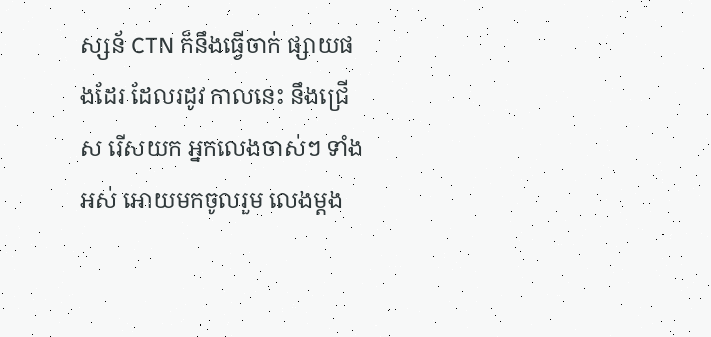ស្សន័ CTN ក៏នឹងធ្វើចាក់ ផ្សាយផងដែរ ដែលរដូវ កាលនេះ នឹងជ្រើស រើសយក អ្នកលេងចាស់ៗ ទាំងអស់ អោយមកចូលរួម លេងម្តង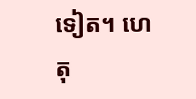ទៀត។ ហេតុ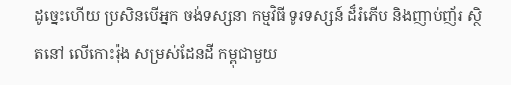ដូច្នេះហើយ ប្រសិនបើអ្នក ចង់ទស្សនា កម្មវិធី ទូរទស្សន៍ ដ៏រំភើប និងញាប់ញ័រ ស្ថិតនៅ លើកោះរ៉ុង សម្រស់ដែនដី កម្ពុជាមួយ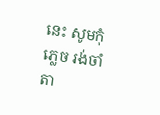នេះ សូមកុំភ្លេច រង់ចាំតា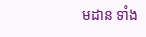មដាន ទាំង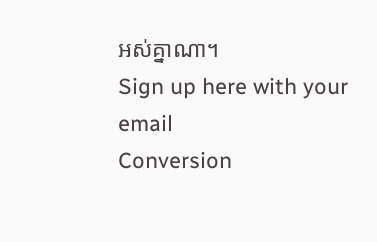អស់គ្នាណា។
Sign up here with your email
Conversion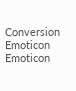Conversion Emoticon Emoticon